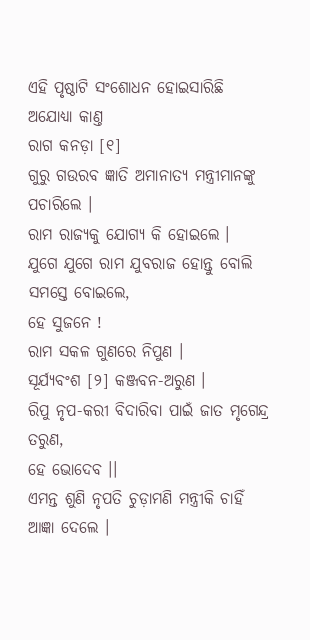ଏହି ପୃଷ୍ଠାଟି ସଂଶୋଧନ ହୋଇସାରିଛି
ଅଯୋଧ୍ୟା କାଣ୍ତ
ରାଗ କନଡ଼ା [୧]
ଗୁରୁ ଗଉରବ ଜ୍ଞାତି ଅମାନାତ୍ୟ ମନ୍ତ୍ରୀମାନଙ୍କୁ ପଚାରିଲେ ।
ରାମ ରାଜ୍ୟକୁ ଯୋଗ୍ୟ କି ହୋଇଲେ ।
ଯୁଗେ ଯୁଗେ ରାମ ଯୁବରାଜ ହୋନ୍ତୁ ବୋଲି ସମସ୍ତେ ବୋଇଲେ,
ହେ ସୁଜନେ !
ରାମ ସକଳ ଗୁଣରେ ନିପୁଣ ।
ସୂର୍ଯ୍ୟବଂଶ [୨] କଞ୍ଜବନ-ଅରୁଣ ।
ରିପୁ ନୃପ-କରୀ ବିଦାରିବା ପାଇଁ ଜାତ ମୃଗେନ୍ଦ୍ର ତରୁଣ,
ହେ ଭୋଦେବ ।।
ଏମନ୍ତ ଶୁଣି ନୃପତି ଚୁଡ଼ାମଣି ମନ୍ତ୍ରୀକି ଚାହିଁ ଆଜ୍ଞା ଦେଲେ ।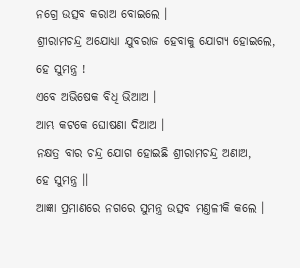ନଗ୍ରେ ଉତ୍ସବ କରାଅ ବୋଇଲେ ।
ଶ୍ରୀରାମଚନ୍ଦ୍ର ଅଯୋଧ୍ୟା ଯୁବରାଜ ହେବାକୁ ଯୋଗ୍ୟ ହୋଇଲେ,
ହେ ସୁମନ୍ତ୍ର !
ଏବେ ଅଭିଷେକ ବିଧି ଭିଆଅ ।
ଆମ୍ଭ କଟକେ ଘୋଷଣା ଦିଆଅ ।
ନକ୍ଷତ୍ର ବାର ଚନ୍ଦ୍ର ଯୋଗ ହୋଇଛି ଶ୍ରୀରାମଚନ୍ଦ୍ର ଅଣାଅ,
ହେ ସୁମନ୍ତ୍ର ।।
ଆଜ୍ଞା ପ୍ରମାଣରେ ନଗରେ ସୁମନ୍ତ୍ର ଉତ୍ସବ ମଣ୍ତଳୀକି କଲେ ।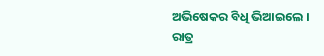ଅଭିଷେକର ବିଧି ଭିଆଇଲେ ।
ରାତ୍ର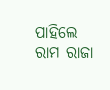ପାହିଲେ ରାମ ରାଜା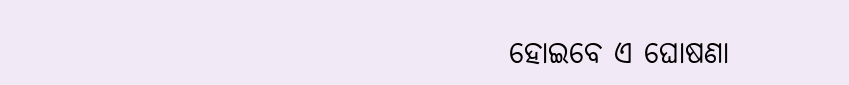ହୋଇବେ ଏ ଘୋଷଣା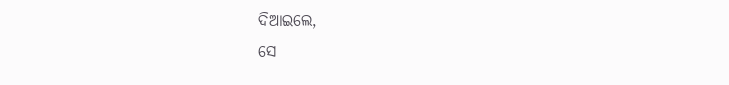ଦିଆଇଲେ,
ସେ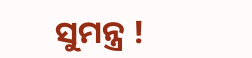ସୁମନ୍ତ୍ର !